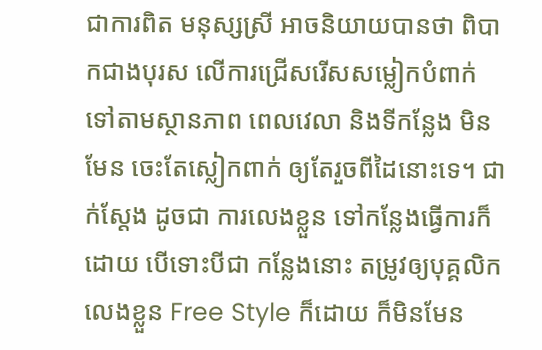ជាការពិត មនុស្សស្រី អាចនិយាយបានថា ពិបាកជាងបុរស លើការជ្រើសរើសសម្លៀកបំពាក់ ទៅតាមស្ថានភាព ពេលវេលា និងទីកន្លែង មិនមែន ចេះតែស្លៀកពាក់ ឲ្យតែរួចពីដៃនោះទេ។ ជាក់ស្តែង ដូចជា ការលេងខ្លួន ទៅកន្លែងធ្វើការក៏ដោយ បើទោះបីជា កន្លែងនោះ តម្រូវឲ្យបុគ្គលិកលេងខ្លួន Free Style ក៏ដោយ ក៏មិនមែន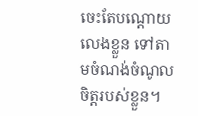ចេះតែបណ្តោយ លេងខ្លួន ទៅតាមចំណង់ចំណូលចិត្តរបស់ខ្លួន។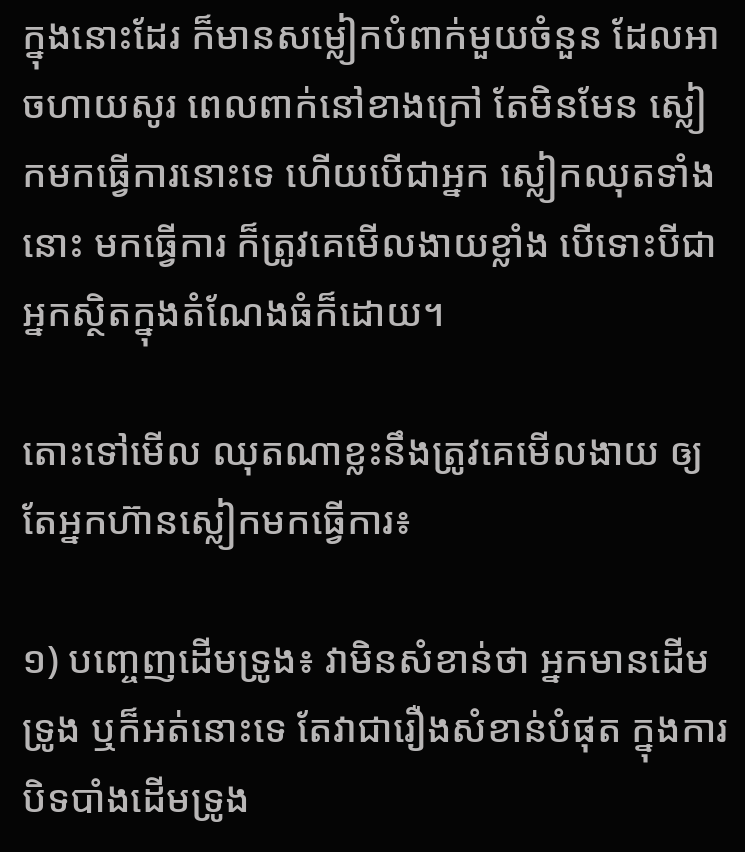ក្នុងនោះដែរ ក៏មានសម្លៀកបំពាក់មួយចំនួន ដែលអាចហាយសូរ ពេលពាក់នៅខាងក្រៅ តែមិនមែន ស្លៀកមកធ្វើការនោះទេ ហើយបើជាអ្នក ស្លៀកឈុតទាំងនោះ មកធ្វើការ ក៏ត្រូវគេមើលងាយខ្លាំង បើទោះបីជាអ្នកស្ថិតក្នុងតំណែងធំក៏ដោយ។

តោះទៅមើល ឈុតណាខ្លះនឹងត្រូវគេមើលងាយ ឲ្យតែអ្នកហ៊ានស្លៀកមកធ្វើការ៖

១) បញ្ចេញដើមទ្រូង៖ វាមិនសំខាន់ថា អ្នកមានដើមទ្រូង ឬក៏អត់នោះទេ តែវាជារឿងសំខាន់បំផុត ក្នុងការបិទបាំងដើមទ្រូង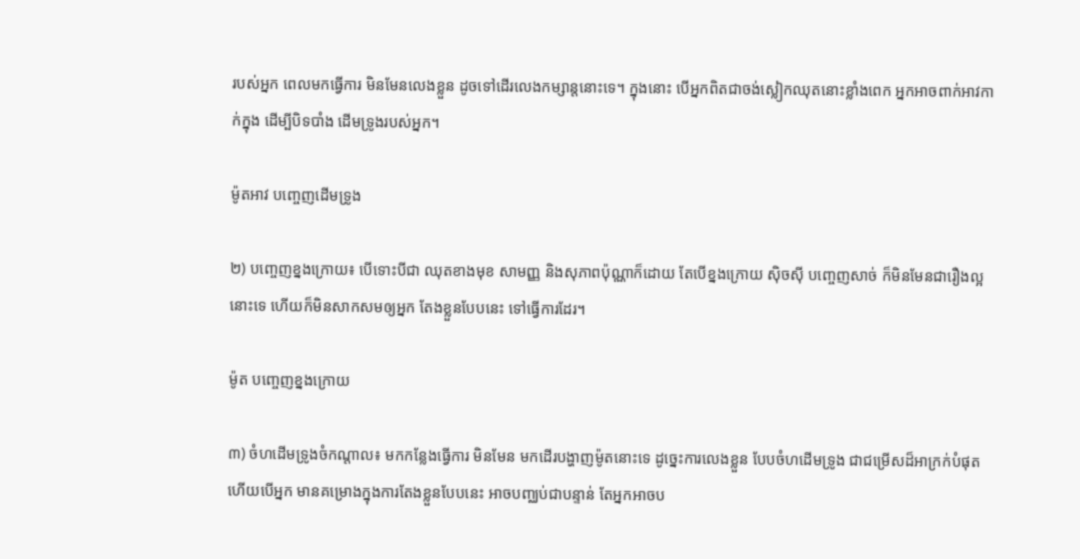របស់អ្នក ពេលមកធ្វើការ មិនមែនលេងខ្លួន ដូចទៅដើរលេងកម្សាន្តនោះទេ។ ក្នុងនោះ បើអ្នកពិតជាចង់ស្លៀកឈុតនោះខ្លាំងពេក អ្នកអាចពាក់អាវកាក់ក្នុង ដើម្បីបិទបាំង ដើមទ្រូងរបស់អ្នក។

ម៉ូតអាវ បញ្ចេញដើមទ្រូង

២) បញ្ចេញខ្នងក្រោយ៖ បើទោះបីជា ឈុតខាងមុខ សាមញ្ញ និងសុភាពប៉ុណ្ណាក៏ដោយ តែបើខ្នងក្រោយ ស៊ិចស៊ី បញ្ចេញសាច់ ក៏មិនមែនជារឿងល្អនោះទេ ហើយក៏មិនសាកសមឲ្យអ្នក តែងខ្លួនបែបនេះ ទៅធ្វើការដែរ។

ម៉ូត បញ្ចេញខ្នងក្រោយ

៣) ចំហដើមទ្រូងចំកណ្តាល៖ មកកន្លែងធ្វើការ មិនមែន មកដើរបង្ហាញម៉ូតនោះទេ ដូច្នេះការលេងខ្លួន បែបចំហដើមទ្រូង ជាជម្រើសដ៏អាក្រក់បំផុត ហើយបើអ្នក មានគម្រោងក្នុងការតែងខ្លួនបែបនេះ អាចបញ្ឈប់ជាបន្ទាន់ តែអ្នកអាចប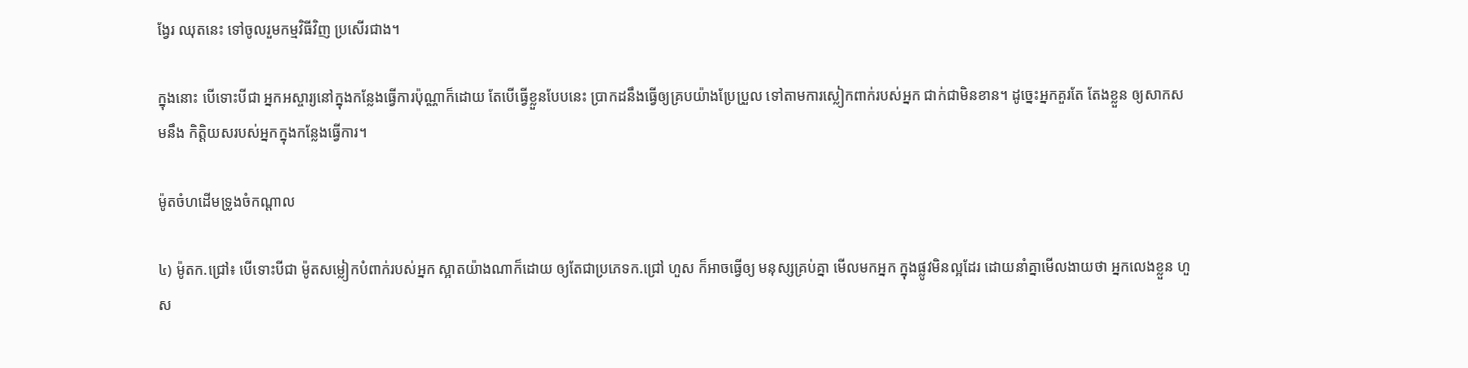ង្វែរ ឈុតនេះ ទៅចូលរួមកម្មវិធីវិញ ប្រសើរជាង។

ក្នុងនោះ បើទោះបីជា អ្នកអស្ចារ្យនៅក្នុងកន្លែងធ្វើការប៉ុណ្ណាក៏ដោយ តែបើធ្វើខ្លួនបែបនេះ ប្រាកដនឹងធ្វើឲ្យគ្របយ៉ាងប្រែប្រួល ទៅតាមការស្លៀកពាក់របស់អ្នក ជាក់ជាមិនខាន។ ដូច្នេះអ្នកគួរតែ តែងខ្លួន ឲ្យសាកសមនឹង កិត្តិយសរបស់អ្នកក្នុងកន្លែងធ្វើការ។

ម៉ូតចំហដើមទ្រូងចំកណ្តាល

៤) ម៉ូតក.ជ្រៅ៖ បើទោះបីជា ម៉ូតសម្លៀកបំពាក់របស់អ្នក ស្អាតយ៉ាងណាក៏ដោយ ឲ្យតែជាប្រភេទក.ជ្រៅ ហួស ក៏អាចធ្វើឲ្យ មនុស្សគ្រប់គ្នា មើលមកអ្នក ក្នុងផ្លូវមិនល្អដែរ ដោយនាំគ្នាមើលងាយថា អ្នកលេងខ្លួន ហួស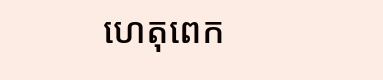ហេតុពេក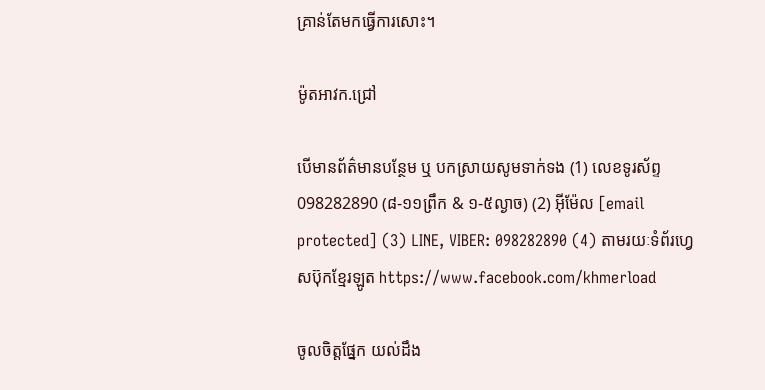គ្រាន់តែមកធ្វើការសោះ។

ម៉ូតអាវក.ជ្រៅ

បើមានព័ត៌មានបន្ថែម ឬ បកស្រាយសូមទាក់ទង (1) លេខទូរស័ព្ទ 098282890 (៨-១១ព្រឹក & ១-៥ល្ងាច) (2) អ៊ីម៉ែល [email protected] (3) LINE, VIBER: 098282890 (4) តាមរយៈទំព័រហ្វេសប៊ុកខ្មែរឡូត https://www.facebook.com/khmerload

ចូលចិត្តផ្នែក យល់ដឹង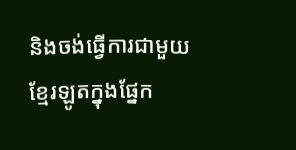និងចង់ធ្វើការជាមួយខ្មែរឡូតក្នុងផ្នែក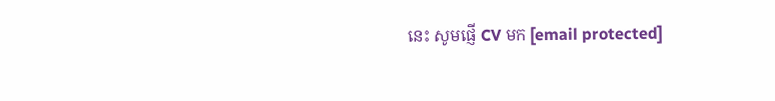នេះ សូមផ្ញើ CV មក [email protected]